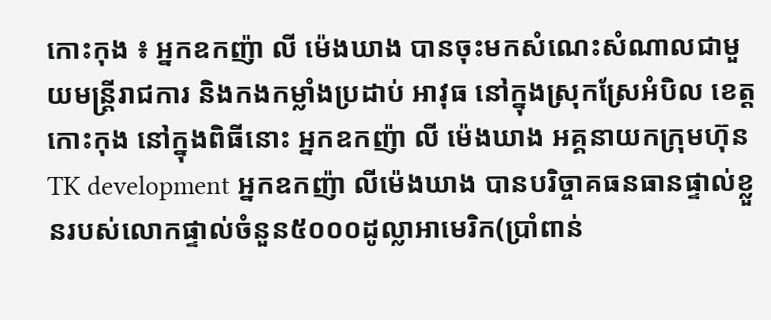កោះកុង ៖ អ្នកឧកញ៉ា លី ម៉េងឃាង បានចុះមកសំណេះសំណាលជាមួយមន្រ្តីរាជការ និងកងកម្លាំងប្រដាប់ អាវុធ នៅក្នុងស្រុកស្រែអំបិល ខេត្តកោះកុង នៅក្នុងពិធីនោះ អ្នកឧកញ៉ា លី ម៉េងឃាង អគ្គនាយកក្រុមហ៊ុនTK development អ្នកឧកញ៉ា លីម៉េងឃាង បានបរិច្ចាគធនធានផ្ទាល់ខ្លួនរបស់លោកផ្ទាល់ចំនួន៥០០០ដូល្លាអាមេរិក(ប្រាំពាន់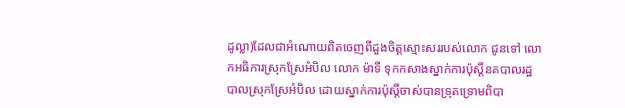ដូល្លា)ដែលជាអំណោយពិតចេញពីដួងចិត្តស្មោះសររបស់លោក ជូនទៅ លោកអធិការស្រុកស្រែអំបិល លោក ម៉ាទី ទុកកសាងស្នាក់ការប៉ុស្តិ៍នគបាលរដ្ឋបាលស្រុកស្រែអំបិល ដោយស្នាក់ការប៉ុស្តិ៍ចាស់បានទ្រុតទ្រោមពិបា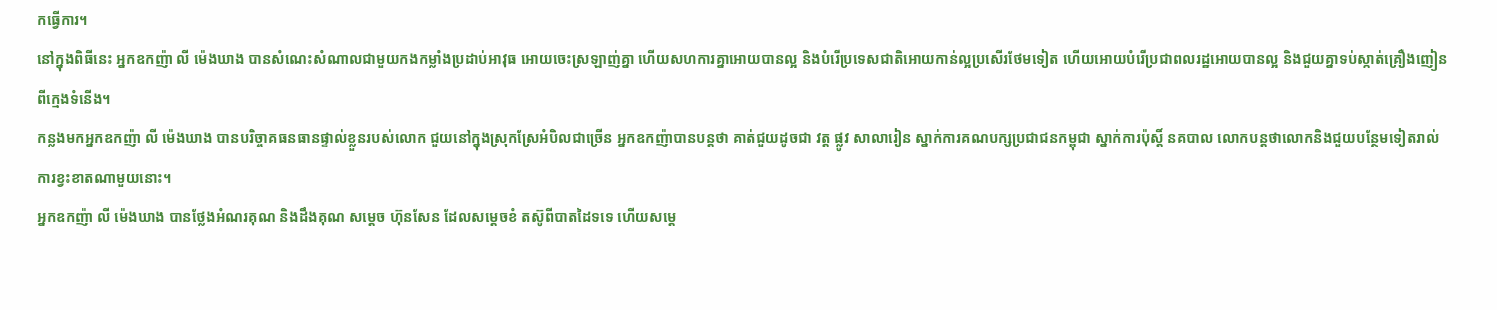កធ្វើការ។
នៅក្នុងពិធីនេះ អ្នកឧកញ៉ា លី ម៉េងឃាង បានសំណេះសំណាលជាមួយកងកម្លាំងប្រដាប់អាវុធ អោយចេះស្រឡាញ់គ្នា ហើយសហការគ្នាអោយបានល្អ និងបំរើប្រទេសជាតិអោយកាន់ល្អប្រសើរថែមទៀត ហើយអោយបំរើប្រជាពលរដ្ឋអោយបានល្អ និងជួយគ្នាទប់ស្កាត់គ្រឿងញៀនពីក្មេងទំនើង។
កន្លងមកអ្នកឧកញ៉ា លី ម៉េងឃាង បានបរិច្ចាគធនធានផ្ទាល់ខ្លួនរបស់លោក ជួយនៅក្នុងស្រុកស្រែអំបិលជាច្រើន អ្នកឧកញ៉ាបានបន្តថា គាត់ជួយដូចជា វត្ត ផ្លូវ សាលារៀន ស្នាក់ការគណបក្សប្រជាជនកម្ពុជា ស្នាក់ការប៉ុស្តិ៍ នគបាល លោកបន្តថាលោកនិងជួយបន្ថែមទៀតរាល់ការខ្វះខាតណាមួយនោះ។
អ្នកឧកញ៉ា លី ម៉េងឃាង បានថ្លែងអំណរគុណ និងដឹងគុណ សម្ដេច ហ៊ុនសែន ដែលសម្ដេចខំ តស៊ូពីបាតដៃទទេ ហើយសម្ដេ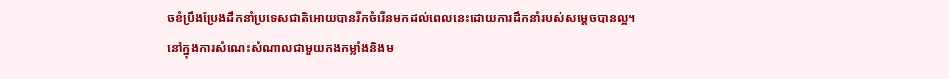ចខំប្រឹងប្រែងដឹកនាំប្រទេសជាតិអោយបានរីកចំរើនមកដល់ពេលនេះដោយការដឹកនាំរបស់សម្ដេចបានល្អ។
នៅក្នុងការសំណេះសំណាលជាមួយកងកម្លាំងនិងម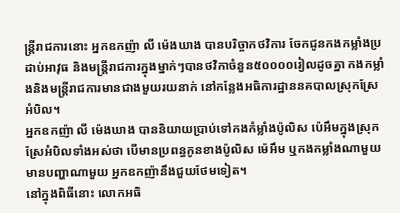ន្រ្តីរាជការនោះ អ្នកឧកញ៉ា លី ម៉េងឃាង បានបរិច្ចាកថវិការ ចែកជូនកងកម្លាំងប្រដាប់អាវុធ និងមន្រ្តីរាជការក្នុងម្នាក់ៗបានថវិកាចំនួន៥០០០០រៀលដូចគ្នា កងកម្លាំងនិងមន្រ្តីរាជការមានជាងមួយរយនាក់ នៅកន្លែងអធិការដ្ឋាននគបាលស្រុកស្រែអំបិល។
អ្នកឧកញ៉ា លី ម៉េងឃាង បាននិយាយប្រាប់ទៅកងកំម្លាំងប៉ូលិស ប៉េអឹមក្នុងស្រុកស្រែអំបិលទាំងអស់ថា បើមានប្រពន្ធកូនខាងប៉ូលិស ម៉េអឹម ឬកងកម្លាំងណាមួយ មានបញ្ហាណាមួយ អ្នកឧកញ៉ានឹងជួយថែមទៀត។
នៅក្នុងពិធីនោះ លោកអធិ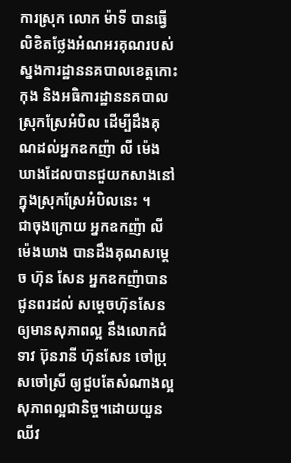ការស្រុក លោក ម៉ាទី បានធ្វើលិខិតថ្លែងអំណអរគុណរបស់ស្នងការដ្ឋាននគបាលខេត្តកោះកុង និងអធិការដ្ឋាននគបាលស្រុកស្រែអំបិល ដើម្បីដឹងគុណដល់អ្នកឧកញ៉ា លី ម៉េងឃាងដែលបានជួយកសាងនៅក្នុងស្រុកស្រែអំបិលនេះ ។
ជាចុងក្រោយ អ្នកឧកញ៉ា លី ម៉េងឃាង បានដឹងគុណសម្ដេច ហ៊ុន សែន អ្នកឧកញ៉ាបានជូនពរដល់ សម្ដេចហ៊ុនសែន ឲ្យមានសុភាពល្អ នឹងលោកជំទាវ ប៊ុនរានី ហ៊ុនសែន ចៅប្រុសចៅស្រី ឲ្យជួបតែសំណាងល្អ សុភាពល្អជានិច្ច។ដោយយួនឈីវ